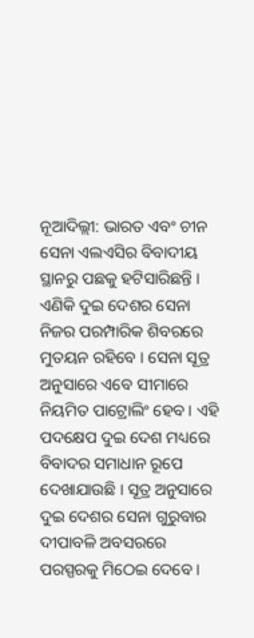ନୂଆଦିଲ୍ଲୀ: ଭାରତ ଏବଂ ଚୀନ ସେନା ଏଲଏସିର ବିବାଦୀୟ ସ୍ଥାନରୁ ପଛକୁ ହଟିସାରିଛନ୍ତି । ଏଣିକି ଦୁଇ ଦେଶର ସେନା ନିଜର ପରମ୍ପାରିକ ଶିବରରେ ମୁତୟନ ରହିବେ । ସେନା ସୂତ୍ର ଅନୁସାରେ ଏବେ ସୀମାରେ ନିୟମିତ ପାଟ୍ରୋଲିଂ ହେବ । ଏହି ପଦକ୍ଷେପ ଦୁଇ ଦେଶ ମଧ୍ୟରେ ବିବାଦର ସମାଧାନ ରୂପେ ଦେଖାଯାଉଛି । ସୂତ୍ର ଅନୁସାରେ ଦୁଇ ଦେଶର ସେନା ଗୁରୁବାର ଦୀପାବଳି ଅବସରରେ ପରସ୍ପରକୁ ମିଠେଇ ଦେବେ ।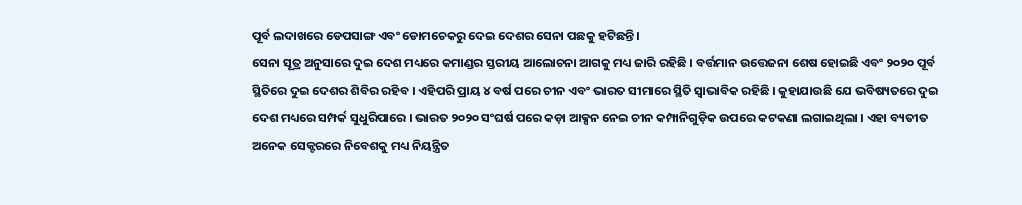ପୂର୍ବ ଲଦାଖରେ ଡେପସାଙ୍ଗ ଏବଂ ଡୋମଚେକରୁ ଦେଇ ଦେଶର ସେନା ପଛକୁ ହଟିଛନ୍ତି ।
ସେନା ସୂତ୍ର ଅନୁସାରେ ଦୁଇ ଦେଶ ମଧ୍ୟରେ କମାଣ୍ଡର ସ୍ତରୀୟ ଆଲୋଚନା ଆଗକୁ ମଧ୍ୟ ଜାରି ରହିଛି । ବର୍ତ୍ତମାନ ଉତ୍ତେଜନା ଶେଷ ହୋଇଛି ଏବଂ ୨୦୨୦ ପୂର୍ବ ସ୍ଥିତିରେ ଦୁଇ ଦେଶର ଶିବିର ରହିବ । ଏହିପରି ପ୍ରାୟ ୪ ବର୍ଷ ପରେ ଚୀନ ଏବଂ ଭାରତ ସୀମାରେ ସ୍ଥିତି ସ୍ୱାଭାବିକ ରହିଛି । କୁହାଯାଉଛି ଯେ ଭବିଷ୍ୟତରେ ଦୁଇ ଦେଶ ମଧ୍ୟରେ ସମ୍ପର୍କ ସୁଧୁରିପାରେ । ଭାରତ ୨୦୨୦ ସଂଘର୍ଷ ପରେ କଡ଼ା ଆକ୍ସନ ନେଇ ଚୀନ କମ୍ପାନିଗୁଡ଼ିକ ଉପରେ କଟକଣା ଲଗାଇଥିଲା । ଏହା ବ୍ୟତୀତ ଅନେକ ସେକ୍ଟରରେ ନିବେଶକୁ ମଧ୍ୟ ନିୟନ୍ତ୍ରିତ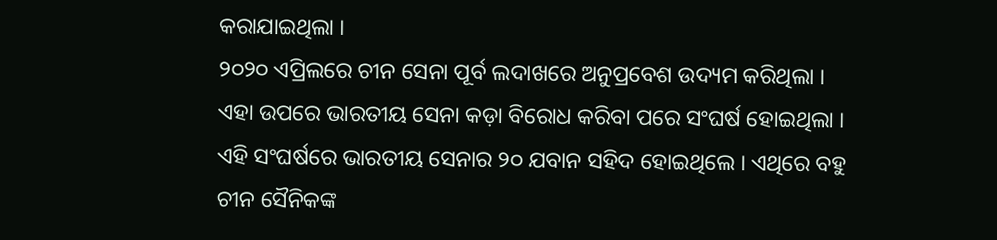କରାଯାଇଥିଲା ।
୨୦୨୦ ଏପ୍ରିଲରେ ଚୀନ ସେନା ପୂର୍ବ ଲଦାଖରେ ଅନୁପ୍ରବେଶ ଉଦ୍ୟମ କରିଥିଲା । ଏହା ଉପରେ ଭାରତୀୟ ସେନା କଡ଼ା ବିରୋଧ କରିବା ପରେ ସଂଘର୍ଷ ହୋଇଥିଲା । ଏହି ସଂଘର୍ଷରେ ଭାରତୀୟ ସେନାର ୨୦ ଯବାନ ସହିଦ ହୋଇଥିଲେ । ଏଥିରେ ବହୁ ଚୀନ ସୈନିକଙ୍କ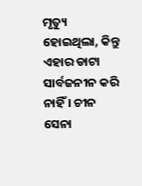ମୃତ୍ୟୁ ହୋଇଥିଲା, କିନ୍ତୁ ଏହାର ଡାଟା ସାର୍ବଜନୀନ କରି ନାହିଁ । ଚୀନ ସେନା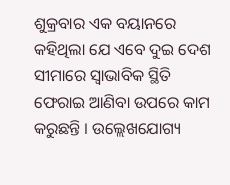ଶୁକ୍ରବାର ଏକ ବୟାନରେ କହିଥିଲା ଯେ ଏବେ ଦୁଇ ଦେଶ ସୀମାରେ ସ୍ୱାଭାବିକ ସ୍ଥିତି ଫେରାଇ ଆଣିବା ଉପରେ କାମ କରୁଛନ୍ତି । ଉଲ୍ଲେଖଯୋଗ୍ୟ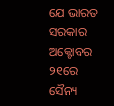ଯେ ଭାରତ ସରକାର ଅକ୍ଟୋବର ୨୧ରେ ସୈନ୍ୟ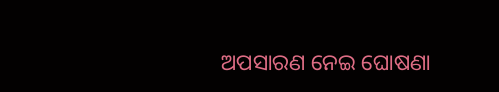ଅପସାରଣ ନେଇ ଘୋଷଣା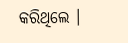କରିଥିଲେ ।